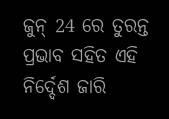ଜୁନ୍ 24 ରେ ତୁରନ୍ତ ପ୍ରଭାବ ସହିତ ଏହି ନିର୍ଦ୍ଦେଶ ଜାରି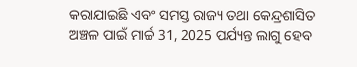କରାଯାଇଛି ଏବଂ ସମସ୍ତ ରାଜ୍ୟ ତଥା କେନ୍ଦ୍ରଶାସିତ ଅଞ୍ଚଳ ପାଇଁ ମାର୍ଚ୍ଚ 31, 2025 ପର୍ଯ୍ୟନ୍ତ ଲାଗୁ ହେବ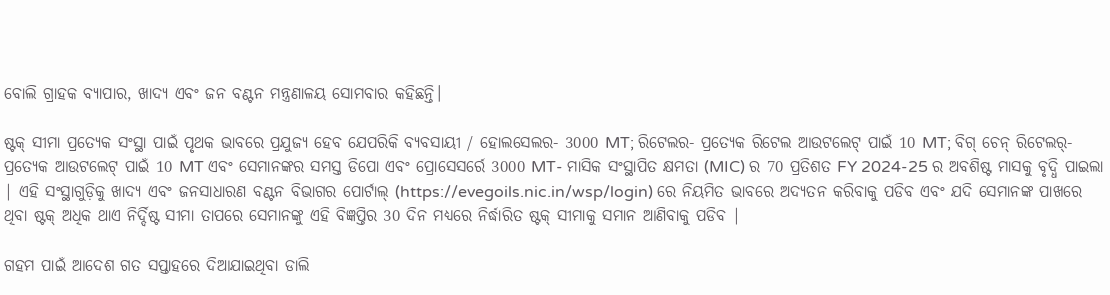ବୋଲି ଗ୍ରାହକ ବ୍ୟାପାର, ଖାଦ୍ୟ ଏବଂ ଜନ ବଣ୍ଟନ ମନ୍ତ୍ରଣାଳୟ ସୋମବାର କହିଛନ୍ତି।

ଷ୍ଟକ୍ ସୀମା ପ୍ରତ୍ୟେକ ସଂସ୍ଥା ପାଇଁ ପୃଥକ ଭାବରେ ପ୍ରଯୁଜ୍ୟ ହେବ ଯେପରିକି ବ୍ୟବସାୟୀ / ହୋଲସେଲର- 3000 MT; ରିଟେଲର- ପ୍ରତ୍ୟେକ ରିଟେଲ ଆଉଟଲେଟ୍ ପାଇଁ 10 MT; ବିଗ୍ ଚେନ୍ ରିଟେଲର୍- ପ୍ରତ୍ୟେକ ଆଉଟଲେଟ୍ ପାଇଁ 10 MT ଏବଂ ସେମାନଙ୍କର ସମସ୍ତ ଡିପୋ ଏବଂ ପ୍ରୋସେସର୍ରେ 3000 MT- ମାସିକ ସଂସ୍ଥାପିତ କ୍ଷମତା (MIC) ର 70 ପ୍ରତିଶତ FY 2024-25 ର ଅବଶିଷ୍ଟ ମାସକୁ ବୃଦ୍ଧି ପାଇଲା | ଏହି ସଂସ୍ଥାଗୁଡ଼ିକୁ ଖାଦ୍ୟ ଏବଂ ଜନସାଧାରଣ ବଣ୍ଟନ ବିଭାଗର ପୋର୍ଟାଲ୍ (https://evegoils.nic.in/wsp/login) ରେ ନିୟମିତ ଭାବରେ ଅଦ୍ୟତନ କରିବାକୁ ପଡିବ ଏବଂ ଯଦି ସେମାନଙ୍କ ପାଖରେ ଥିବା ଷ୍ଟକ୍ ଅଧିକ ଥାଏ ନିର୍ଦ୍ଦିଷ୍ଟ ସୀମା ତାପରେ ସେମାନଙ୍କୁ ଏହି ବିଜ୍ଞପ୍ତିର 30 ଦିନ ମଧ୍ୟରେ ନିର୍ଦ୍ଧାରିତ ଷ୍ଟକ୍ ସୀମାକୁ ସମାନ ଆଣିବାକୁ ପଡିବ |

ଗହମ ପାଇଁ ଆଦେଶ ଗତ ସପ୍ତାହରେ ଦିଆଯାଇଥିବା ଡାଲି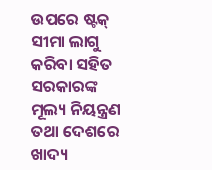ଉପରେ ଷ୍ଟକ୍ ସୀମା ଲାଗୁ କରିବା ସହିତ ସରକାରଙ୍କ ମୂଲ୍ୟ ନିୟନ୍ତ୍ରଣ ତଥା ଦେଶରେ ଖାଦ୍ୟ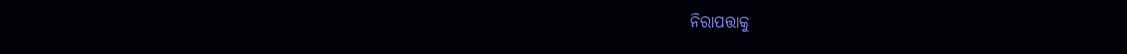ନିରାପତ୍ତାକୁ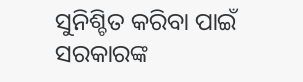ସୁନିଶ୍ଚିତ କରିବା ପାଇଁ ସରକାରଙ୍କ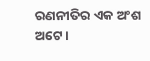ରଣନୀତିର ଏକ ଅଂଶ ଅଟେ।